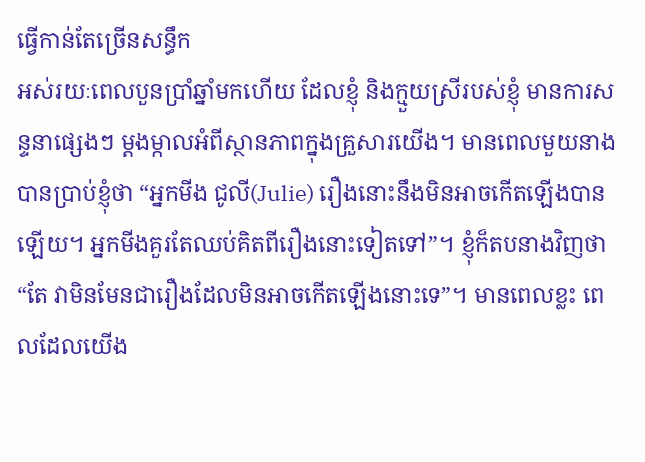ធ្វើកាន់តែច្រើនសន្ធឹក
អស់រយៈពេលបួនប្រាំឆ្នាំមកហើយ ដែលខ្ញុំ និងក្មួយស្រីរបស់ខ្ញុំ មានការសន្ទនាផ្សេងៗ ម្តងម្កាលអំពីស្ថានភាពក្នុងគ្រួសារយើង។ មានពេលមួយនាងបានប្រាប់ខ្ញុំថា “អ្នកមីង ជូលី(Julie) រឿងនោះនឹងមិនអាចកើតឡើងបានឡើយ។ អ្នកមីងគួរតែឈប់គិតពីរឿងនោះទៀតទៅ”។ ខ្ញុំក៏តបនាងវិញថា “តែ វាមិនមែនជារឿងដែលមិនអាចកើតឡើងនោះទេ”។ មានពេលខ្លះ ពេលដែលយើង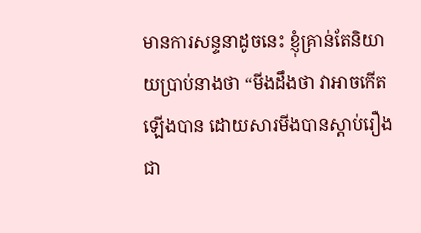មានការសន្ទនាដូចនេះ ខ្ញុំគ្រាន់តែនិយាយប្រាប់នាងថា “មីងដឹងថា វាអាចកើតឡើងបាន ដោយសារមីងបានស្តាប់រឿងជា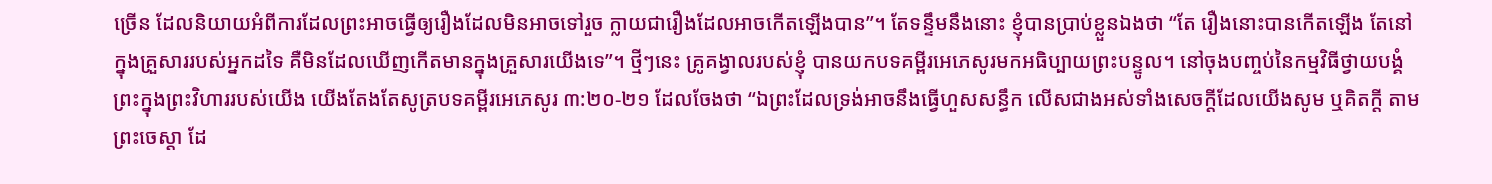ច្រើន ដែលនិយាយអំពីការដែលព្រះអាចធ្វើឲ្យរឿងដែលមិនអាចទៅរួច ក្លាយជារឿងដែលអាចកើតឡើងបាន”។ តែទន្ទឹមនឹងនោះ ខ្ញុំបានប្រាប់ខ្លួនឯងថា “តែ រឿងនោះបានកើតឡើង តែនៅក្នុងគ្រួសាររបស់អ្នកដទៃ គឺមិនដែលឃើញកើតមានក្នុងគ្រួសារយើងទេ”។ ថ្មីៗនេះ គ្រូគង្វាលរបស់ខ្ញុំ បានយកបទគម្ពីរអេភេសូរមកអធិប្បាយព្រះបន្ទូល។ នៅចុងបញ្ចប់នៃកម្មវិធីថ្វាយបង្គំព្រះក្នុងព្រះវិហាររបស់យើង យើងតែងតែសូត្របទគម្ពីរអេភេសូរ ៣:២០-២១ ដែលចែងថា “ឯព្រះដែលទ្រង់អាចនឹងធ្វើហួសសន្ធឹក លើសជាងអស់ទាំងសេចក្តីដែលយើងសូម ឬគិតក្តី តាមព្រះចេស្តា ដែ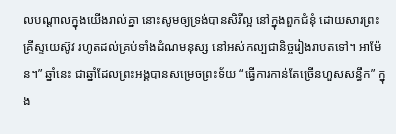លបណ្តាលក្នុងយើងរាល់គ្នា នោះសូមឲ្យទ្រង់បានសិរីល្អ នៅក្នុងពួកជំនុំ ដោយសារព្រះគ្រីស្ទយេស៊ូវ រហូតដល់គ្រប់ទាំងដំណមនុស្ស នៅអស់កល្បជានិច្ចរៀងរាបតទៅ។ អាម៉ែន។” ឆ្នាំនេះ ជាឆ្នាំដែលព្រះអង្គបានសម្រេចព្រះទ័យ “ធ្វើការកាន់តែច្រើនហួសសន្ធឹក” ក្នុង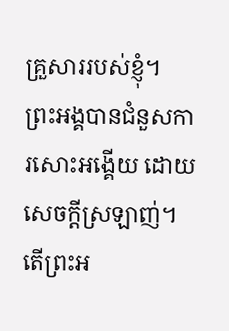គ្រួសាររបស់ខ្ញុំ។ ព្រះអង្គបានជំនួសការសោះអង្គើយ ដោយសេចក្តីស្រឡាញ់។ តើព្រះអ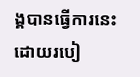ង្គបានធ្វើការនេះ ដោយរបៀ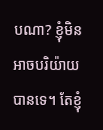បណា? ខ្ញុំមិនអាចបរិយ៉ាយបានទេ។ តែខ្ញុំ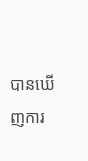បានឃើញការ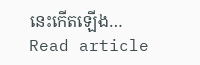នេះកើតឡើង…
Read article